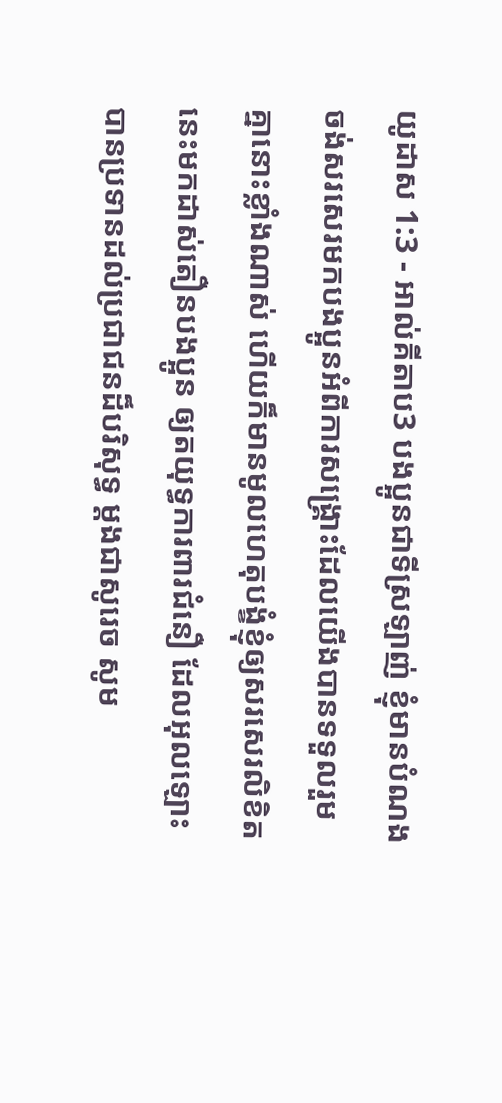យូដាស 1:3 - អាល់គីតាប3 បងប្អូនជាទីស្រឡាញ់ ខ្ញុំមានបំណងចង់សរសេរមកបងប្អូនអំពីការសង្គ្រោះដែលយើងបានទទួលរួមគ្នានោះខ្លាំងណាស់ ហើយក៏មានមូលហេតុបង្ខំខ្ញុំឲ្យសរសេរលិខិតនេះមកដាស់តឿនបងប្អូន ឲ្យតយុទ្ធការពារជំនឿ ដែលអុលឡោះបានប្រទានដល់ប្រជាជនដ៏បរិសុទ្ធ ម្ដងជាសូរេច សូម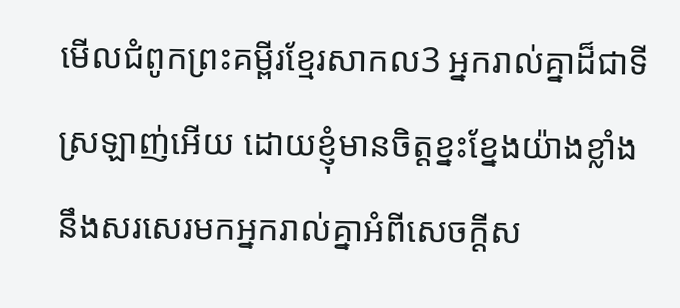មើលជំពូកព្រះគម្ពីរខ្មែរសាកល3 អ្នករាល់គ្នាដ៏ជាទីស្រឡាញ់អើយ ដោយខ្ញុំមានចិត្តខ្នះខ្នែងយ៉ាងខ្លាំងនឹងសរសេរមកអ្នករាល់គ្នាអំពីសេចក្ដីស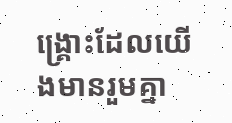ង្គ្រោះដែលយើងមានរួមគ្នា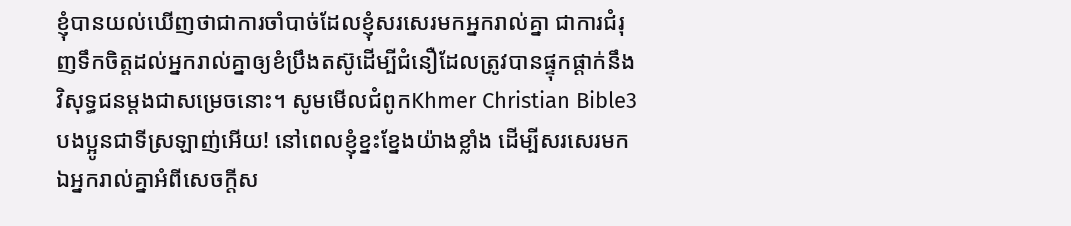ខ្ញុំបានយល់ឃើញថាជាការចាំបាច់ដែលខ្ញុំសរសេរមកអ្នករាល់គ្នា ជាការជំរុញទឹកចិត្តដល់អ្នករាល់គ្នាឲ្យខំប្រឹងតស៊ូដើម្បីជំនឿដែលត្រូវបានផ្ទុកផ្ដាក់នឹងវិសុទ្ធជនម្ដងជាសម្រេចនោះ។ សូមមើលជំពូកKhmer Christian Bible3 បងប្អូនជាទីស្រឡាញ់អើយ! នៅពេលខ្ញុំខ្នះខ្នែងយ៉ាងខ្លាំង ដើម្បីសរសេរមកឯអ្នករាល់គ្នាអំពីសេចក្ដីស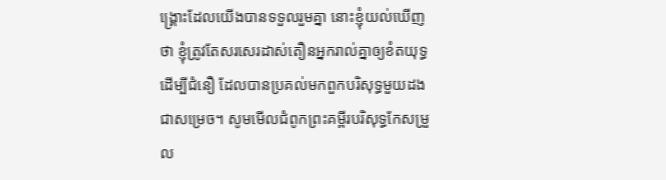ង្គ្រោះដែលយើងបានទទួលរួមគ្នា នោះខ្ញុំយល់ឃើញថា ខ្ញុំត្រូវតែសរសេរដាស់តឿនអ្នករាល់គ្នាឲ្យខំតយុទ្ធដើម្បីជំនឿ ដែលបានប្រគល់មកពួកបរិសុទ្ធមួយដងជាសម្រេច។ សូមមើលជំពូកព្រះគម្ពីរបរិសុទ្ធកែសម្រួល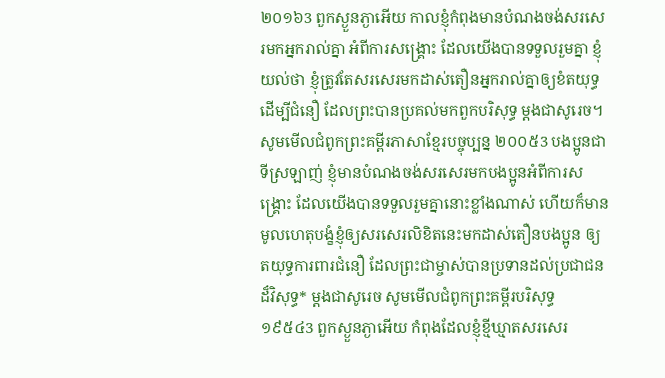២០១៦3 ពួកស្ងួនភ្ងាអើយ កាលខ្ញុំកំពុងមានបំណងចង់សរសេរមកអ្នករាល់គ្នា អំពីការសង្គ្រោះ ដែលយើងបានទទួលរួមគ្នា ខ្ញុំយល់ថា ខ្ញុំត្រូវតែសរសេរមកដាស់តឿនអ្នករាល់គ្នាឲ្យខំតយុទ្ធដើម្បីជំនឿ ដែលព្រះបានប្រគល់មកពួកបរិសុទ្ធ ម្ដងជាសូរេច។ សូមមើលជំពូកព្រះគម្ពីរភាសាខ្មែរបច្ចុប្បន្ន ២០០៥3 បងប្អូនជាទីស្រឡាញ់ ខ្ញុំមានបំណងចង់សរសេរមកបងប្អូនអំពីការសង្គ្រោះ ដែលយើងបានទទួលរួមគ្នានោះខ្លាំងណាស់ ហើយក៏មានមូលហេតុបង្ខំខ្ញុំឲ្យសរសេរលិខិតនេះមកដាស់តឿនបងប្អូន ឲ្យតយុទ្ធការពារជំនឿ ដែលព្រះជាម្ចាស់បានប្រទានដល់ប្រជាជនដ៏វិសុទ្ធ* ម្ដងជាសូរេច សូមមើលជំពូកព្រះគម្ពីរបរិសុទ្ធ ១៩៥៤3 ពួកស្ងួនភ្ងាអើយ កំពុងដែលខ្ញុំខ្មីឃ្មាតសរសេរ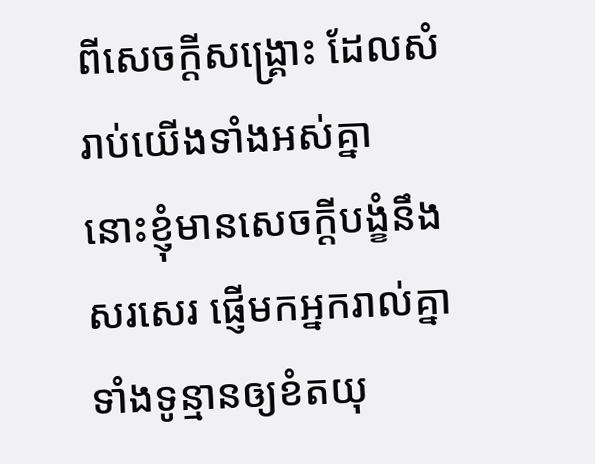ពីសេចក្ដីសង្គ្រោះ ដែលសំរាប់យើងទាំងអស់គ្នា នោះខ្ញុំមានសេចក្ដីបង្ខំនឹងសរសេរ ផ្ញើមកអ្នករាល់គ្នា ទាំងទូន្មានឲ្យខំតយុ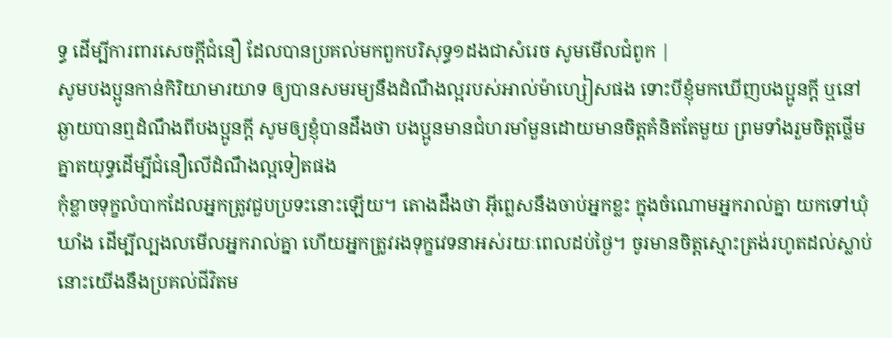ទ្ធ ដើម្បីការពារសេចក្ដីជំនឿ ដែលបានប្រគល់មកពួកបរិសុទ្ធ១ដងជាសំរេច សូមមើលជំពូក |
សូមបងប្អូនកាន់កិរិយាមារយាទ ឲ្យបានសមរម្យនឹងដំណឹងល្អរបស់អាល់ម៉ាហ្សៀសផង ទោះបីខ្ញុំមកឃើញបងប្អូនក្ដី ឬនៅឆ្ងាយបានឮដំណឹងពីបងប្អូនក្ដី សូមឲ្យខ្ញុំបានដឹងថា បងប្អូនមានជំហរមាំមួនដោយមានចិត្ដគំនិតតែមួយ ព្រមទាំងរួមចិត្ដថ្លើមគ្នាតយុទ្ធដើម្បីជំនឿលើដំណឹងល្អទៀតផង
កុំខ្លាចទុក្ខលំបាកដែលអ្នកត្រូវជួបប្រទះនោះឡើយ។ តោងដឹងថា អ៊ីព្លេសនឹងចាប់អ្នកខ្លះ ក្នុងចំណោមអ្នករាល់គ្នា យកទៅឃុំឃាំង ដើម្បីល្បងលមើលអ្នករាល់គ្នា ហើយអ្នកត្រូវរងទុក្ខវេទនាអស់រយៈពេលដប់ថ្ងៃ។ ចូរមានចិត្ដស្មោះត្រង់រហូតដល់ស្លាប់ នោះយើងនឹងប្រគល់ជីវិតម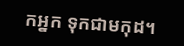កអ្នក ទុកជាមកុដ។